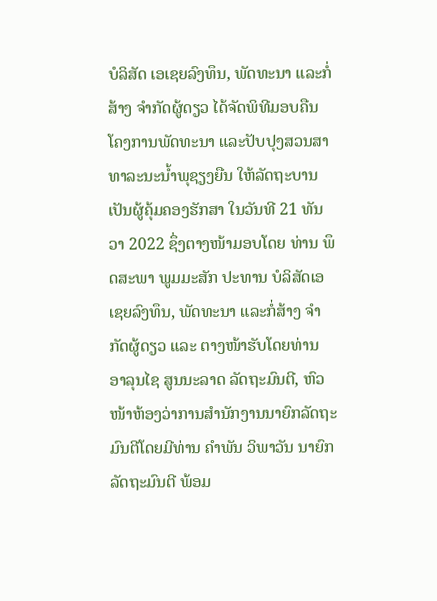ບໍລິສັດ ເອເຊຍລົງທຶນ, ພັດທະນາ ແລະກໍ່ສ້າງ ຈຳກັດຜູ້ດຽວ ໄດ້ຈັດພິທີມອບຄືນ ໂຄງການພັດທະນາ ແລະປັບປຸງສວນສາທາລະນະນໍ້າພຸຊຽງຍືນ ໃຫ້ລັດຖະບານເປັນຜູ້ຄຸ້ມຄອງຮັກສາ ໃນວັນທີ 21 ທັນວາ 2022 ຊຶ່ງຕາງໜ້າມອບໂດຍ ທ່ານ ພຶດສະພາ ພູມມະສັກ ປະທານ ບໍລິສັດເອເຊຍລົງທຶນ, ພັດທະນາ ແລະກໍ່ສ້າງ ຈຳກັດຜູ້ດຽວ ແລະ ຕາງໜ້າຮັບໂດຍທ່ານ ອາລຸນໄຊ ສູນນະລາດ ລັດຖະມົນຕີ, ຫົວໜ້າຫ້ອງວ່າການສຳນັກງານນາຍົກລັດຖະມົນຕີໂດຍມີທ່ານ ຄຳພັນ ວິພາວັນ ນາຍົກລັດຖະມົນຕີ ພ້ອມ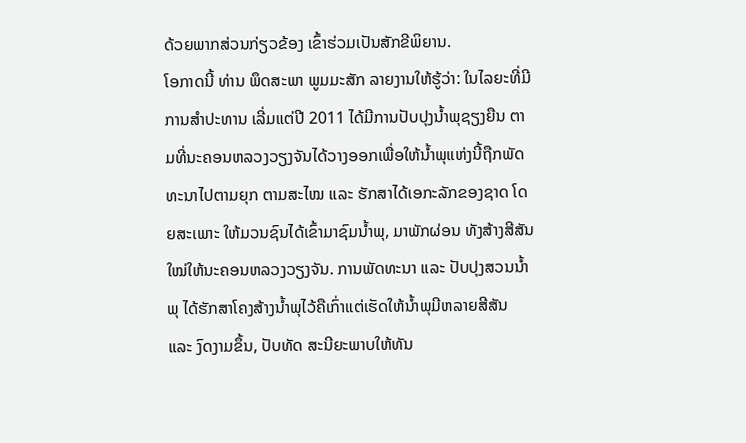ດ້ວຍພາກສ່ວນກ່ຽວຂ້ອງ ເຂົ້າຮ່ວມເປັນສັກຂີພິຍານ.
ໂອກາດນີ້ ທ່ານ ພຶດສະພາ ພູມມະສັກ ລາຍງານໃຫ້ຮູ້ວ່າ: ໃນໄລຍະທີ່ມີການສຳປະທານ ເລີ່ມແຕ່ປີ 2011 ໄດ້ມີການປັບປຸງນໍ້າພຸຊຽງຍືນ ຕາມທີ່ນະຄອນຫລວງວຽງຈັນໄດ້ວາງອອກເພື່ອໃຫ້ນໍ້າພຸແຫ່ງນີ້ຖືກພັດທະນາໄປຕາມຍຸກ ຕາມສະໄໝ ແລະ ຮັກສາໄດ້ເອກະລັກຂອງຊາດ ໂດຍສະເພາະ ໃຫ້ມວນຊົນໄດ້ເຂົ້າມາຊົມນ້ຳພຸ, ມາພັກຜ່ອນ ທັງສ້າງສີສັນໃໝ່ໃຫ້ນະຄອນຫລວງວຽງຈັນ. ການພັດທະນາ ແລະ ປັບປຸງສວນນໍ້າພຸ ໄດ້ຮັກສາໂຄງສ້າງນໍ້າພຸໄວ້ຄືເກົ່າແຕ່ເຮັດໃຫ້ນໍ້າພຸມີຫລາຍສີສັນ ແລະ ງົດງາມຂຶ້ນ, ປັບທັດ ສະນີຍະພາບໃຫ້ທັນ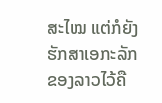ສະໄໝ ແຕ່ກໍຍັງຮັກສາເອກະລັກຂອງລາວໄວ້ຄື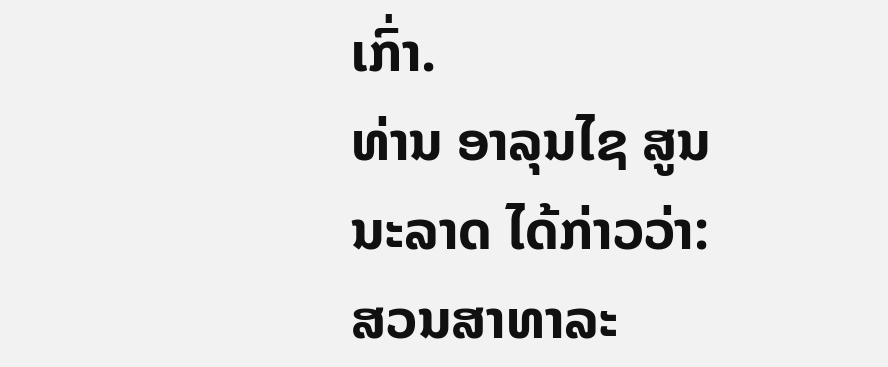ເກົ່າ.
ທ່ານ ອາລຸນໄຊ ສູນນະລາດ ໄດ້ກ່າວວ່າ: ສວນສາທາລະ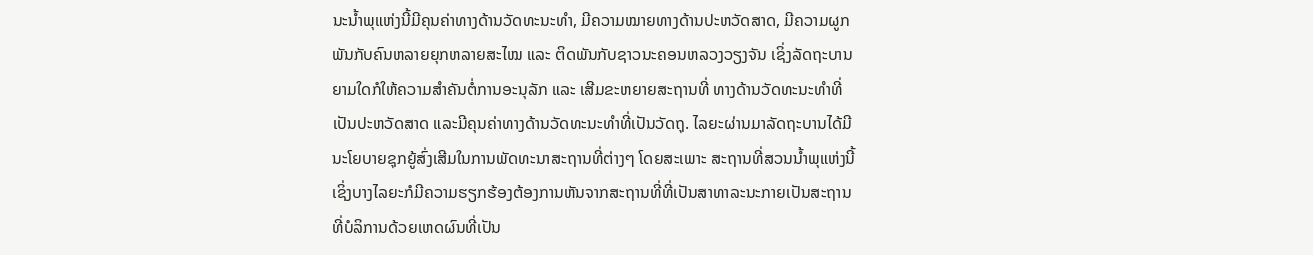ນະນໍ້າພຸແຫ່ງນີ້ມີຄຸນຄ່າທາງດ້ານວັດທະນະທຳ, ມີຄວາມໝາຍທາງດ້ານປະຫວັດສາດ, ມີຄວາມຜູກພັນກັບຄົນຫລາຍຍຸກຫລາຍສະໄໝ ແລະ ຕິດພັນກັບຊາວນະຄອນຫລວງວຽງຈັນ ເຊິ່ງລັດຖະບານ ຍາມໃດກໍໃຫ້ຄວາມສຳຄັນຕໍ່ການອະນຸລັກ ແລະ ເສີມຂະຫຍາຍສະຖານທີ່ ທາງດ້ານວັດທະນະທຳທີ່ເປັນປະຫວັດສາດ ແລະມີຄຸນຄ່າທາງດ້ານວັດທະນະທຳທີ່ເປັນວັດຖຸ. ໄລຍະຜ່ານມາລັດຖະບານໄດ້ມີນະໂຍບາຍຊຸກຍູ້ສົ່ງເສີມໃນການພັດທະນາສະຖານທີ່ຕ່າງໆ ໂດຍສະເພາະ ສະຖານທີ່ສວນນໍ້າພຸແຫ່ງນີ້ເຊິ່ງບາງໄລຍະກໍມີຄວາມຮຽກຮ້ອງຕ້ອງການຫັນຈາກສະຖານທີ່ທີ່ເປັນສາທາລະນະກາຍເປັນສະຖານທີ່ບໍລິການດ້ວຍເຫດຜົນທີ່ເປັນ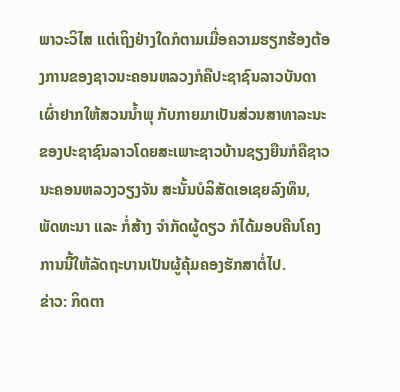ພາວະວິໄສ ແຕ່ເຖິງຢ່າງໃດກໍຕາມເມື່ອຄວາມຮຽກຮ້ອງຕ້ອງການຂອງຊາວນະຄອນຫລວງກໍຄືປະຊາຊົນລາວບັນດາເຜົ່າຢາກໃຫ້ສວນນໍ້າພຸ ກັບກາຍມາເປັນສ່ວນສາທາລະນະຂອງປະຊາຊົນລາວໂດຍສະເພາະຊາວບ້ານຊຽງຍືນກໍຄືຊາວນະຄອນຫລວງວຽງຈັນ ສະນັ້ນບໍລິສັດເອເຊຍລົງທຶນ, ພັດທະນາ ແລະ ກໍ່ສ້າງ ຈຳກັດຜູ້ດຽວ ກໍໄດ້ມອບຄືນໂຄງການນີ້ໃຫ້ລັດຖະບານເປັນຜູ້ຄຸ້ມຄອງຮັກສາຕໍ່ໄປ.
ຂ່າວ: ກິດຕາ